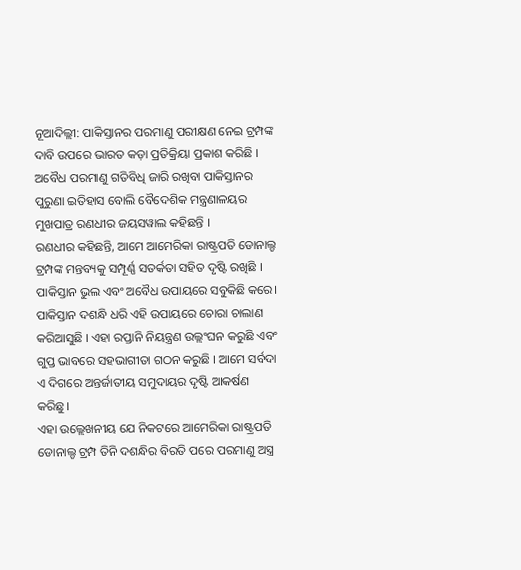ନୂଆଦିଲ୍ଲୀ: ପାକିସ୍ତାନର ପରମାଣୁ ପରୀକ୍ଷଣ ନେଇ ଟ୍ରମ୍ପଙ୍କ ଦାବି ଉପରେ ଭାରତ କଡ଼ା ପ୍ରତିକ୍ରିୟା ପ୍ରକାଶ କରିଛି । ଅବୈଧ ପରମାଣୁ ଗତିବିଧି ଜାରି ରଖିବା ପାକିସ୍ତାନର ପୁରୁଣା ଇତିହାସ ବୋଲି ବୈଦେଶିକ ମନ୍ତ୍ରଣାଳୟର ମୁଖପାତ୍ର ରଣଧୀର ଜୟସୱାଲ କହିଛନ୍ତି ।
ରଣଧୀର କହିଛନ୍ତି, ଆମେ ଆମେରିକା ରାଷ୍ଟ୍ରପତି ଡୋନାଲ୍ଡ ଟ୍ରମ୍ପଙ୍କ ମନ୍ତବ୍ୟକୁ ସମ୍ପୂର୍ଣ୍ଣ ସତର୍କତା ସହିତ ଦୃଷ୍ଟି ରଖିଛି । ପାକିସ୍ତାନ ଭୁଲ ଏବଂ ଅବୈଧ ଉପାୟରେ ସବୁକିଛି କରେ। ପାକିସ୍ତାନ ଦଶନ୍ଧି ଧରି ଏହି ଉପାୟରେ ଚୋରା ଚାଲାଣ କରିଆସୁଛି । ଏହା ରପ୍ତାନି ନିୟନ୍ତ୍ରଣ ଉଲ୍ଲଂଘନ କରୁଛି ଏବଂ ଗୁପ୍ତ ଭାବରେ ସହଭାଗୀତା ଗଠନ କରୁଛି । ଆମେ ସର୍ବଦା ଏ ଦିଗରେ ଅନ୍ତର୍ଜାତୀୟ ସମୁଦାୟର ଦୃଷ୍ଟି ଆକର୍ଷଣ କରିଛୁ।
ଏହା ଉଲ୍ଲେଖନୀୟ ଯେ ନିକଟରେ ଆମେରିକା ରାଷ୍ଟ୍ରପତି ଡୋନାଲ୍ଡ ଟ୍ରମ୍ପ ତିନି ଦଶନ୍ଧିର ବିରତି ପରେ ପରମାଣୁ ଅସ୍ତ୍ର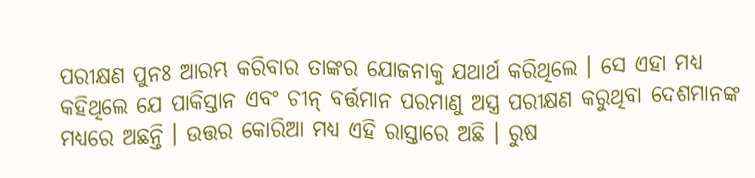ପରୀକ୍ଷଣ ପୁନଃ ଆରମ୍ଭ କରିବାର ତାଙ୍କର ଯୋଜନାକୁ ଯଥାର୍ଥ କରିଥିଲେ । ସେ ଏହା ମଧ୍ୟ କହିଥିଲେ ଯେ ପାକିସ୍ତାନ ଏବଂ ଚୀନ୍ ବର୍ତ୍ତମାନ ପରମାଣୁ ଅସ୍ତ୍ର ପରୀକ୍ଷଣ କରୁଥିବା ଦେଶମାନଙ୍କ ମଧ୍ୟରେ ଅଛନ୍ତି । ଉତ୍ତର କୋରିଆ ମଧ୍ୟ ଏହି ରାସ୍ତାରେ ଅଛି । ରୁଷ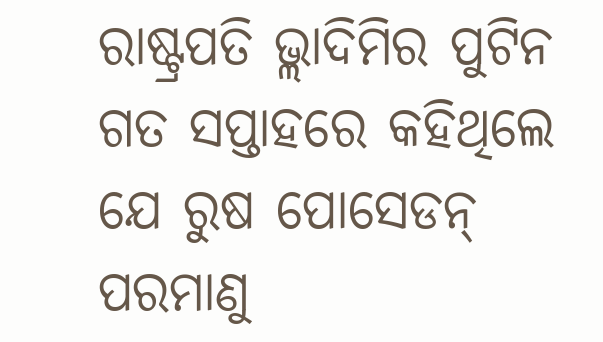ରାଷ୍ଟ୍ରପତି ଭ୍ଲାଦିମିର ପୁଟିନ ଗତ ସପ୍ତାହରେ କହିଥିଲେ ଯେ ରୁଷ ପୋସେଡନ୍ ପରମାଣୁ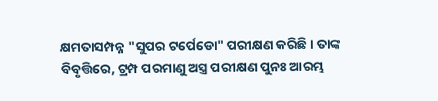କ୍ଷମତାସମ୍ପନ୍ନ "ସୁପର ଟର୍ପେଡୋ" ପରୀକ୍ଷଣ କରିଛି । ତାଙ୍କ ବିବୃତ୍ତିରେ, ଟ୍ରମ୍ପ ପରମାଣୁ ଅସ୍ତ୍ର ପରୀକ୍ଷଣ ପୁନଃ ଆରମ୍ଭ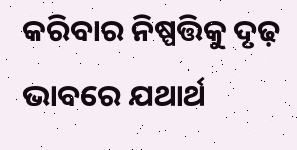କରିବାର ନିଷ୍ପତ୍ତିକୁ ଦୃଢ଼ ଭାବରେ ଯଥାର୍ଥ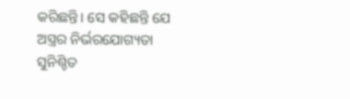କରିଛନ୍ତି। ସେ କହିଛନ୍ତି ଯେ ଅସ୍ତ୍ରର ନିର୍ଭରଯୋଗ୍ୟତା ସୁନିଶ୍ଚିତ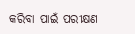କରିବା ପାଇଁ ପରୀକ୍ଷଣ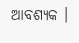ଆବଶ୍ୟକ ।